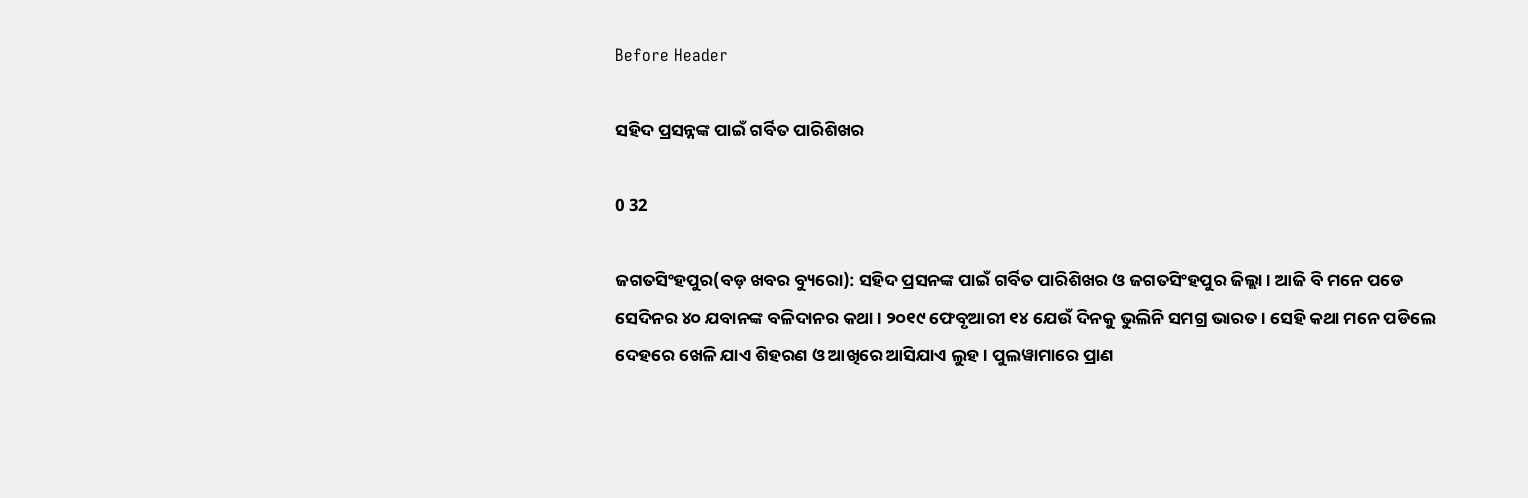Before Header

ସହିଦ ପ୍ରସନ୍ନଙ୍କ ପାଇଁ ଗର୍ବିତ ପାରିଶିଖର

0 32

ଜଗତସିଂହପୁର(ବଡ଼ ଖବର ବ୍ୟୁରୋ): ସହିଦ ପ୍ରସନଙ୍କ ପାଇଁ ଗର୍ବିତ ପାରିଶିଖର ଓ ଜଗତସିଂହପୁର ଜିଲ୍ଲା । ଆଜି ବି ମନେ ପଡେ ସେଦିନର ୪୦ ଯବାନଙ୍କ ବଳିଦାନର କଥା । ୨୦୧୯ ଫେବୃଆରୀ ୧୪ ଯେଉଁ ଦିନକୁ ଭୁଲିନି ସମଗ୍ର ଭାରତ । ସେହି କଥା ମନେ ପଡିଲେ ଦେହରେ ଖେଳି ଯାଏ ଶିହରଣ ଓ ଆଖିରେ ଆସିଯାଏ ଲୁହ । ପୁଲୱାମାରେ ପ୍ରାଣ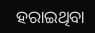ହରାଇଥିବା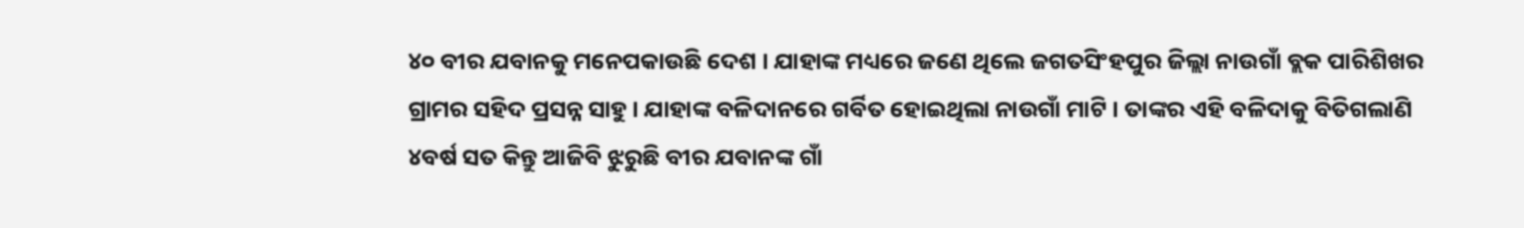୪୦ ବୀର ଯବାନକୁ ମନେପକାଉଛି ଦେଶ । ଯାହାଙ୍କ ମଧ୍ୟରେ ଜଣେ ଥିଲେ ଜଗତସିଂହପୁର ଜିଲ୍ଲା ନାଉଗାଁ ବ୍ଲକ ପାରିଶିଖର ଗ୍ରାମର ସହିଦ ପ୍ରସନ୍ନ ସାହୁ । ଯାହାଙ୍କ ବଳିଦାନରେ ଗର୍ବିତ ହୋଇଥିଲା ନାଉଗାଁ ମାଟି । ତାଙ୍କର ଏହି ବଳିଦାକୁ ବିତିଗଲାଣି ୪ବର୍ଷ ସତ କିନ୍ତୁ ଆଜିବି ଝୁରୁଛି ବୀର ଯବାନଙ୍କ ଗାଁ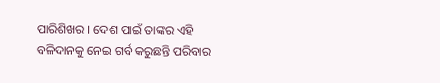ପାରିଶିଖର । ଦେଶ ପାଇଁ ତାଙ୍କର ଏହି ବଳିଦାନକୁ ନେଇ ଗର୍ବ କରୁଛନ୍ତି ପରିବାର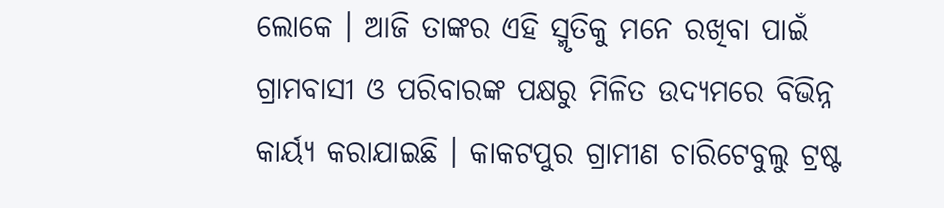ଲୋକେ । ଆଜି ତାଙ୍କର ଏହି ସ୍ମୃତିକୁ ମନେ ରଖିବା ପାଇଁ ଗ୍ରାମବାସୀ ଓ ପରିବାରଙ୍କ ପକ୍ଷରୁ ମିଳିତ ଉଦ୍ୟମରେ ବିଭିନ୍ନ କାର୍ୟ୍ୟ କରାଯାଇଛି । କାକଟପୁର ଗ୍ରାମୀଣ ଚାରିଟେବୁଲୁ ଟ୍ରଷ୍ଟ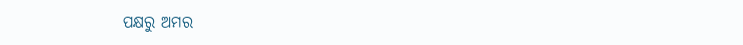ପକ୍ଷରୁ ଅମର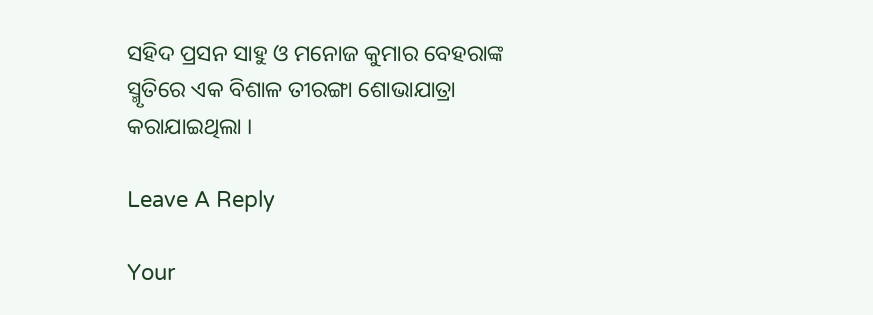ସହିଦ ପ୍ରସନ ସାହୁ ଓ ମନୋଜ କୁମାର ବେହରାଙ୍କ ସ୍ମୃତିରେ ଏକ ବିଶାଳ ତୀରଙ୍ଗା ଶୋଭାଯାତ୍ରା କରାଯାଇଥିଲା ।

Leave A Reply

Your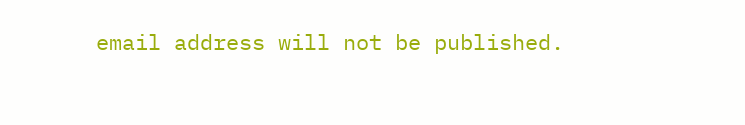email address will not be published.